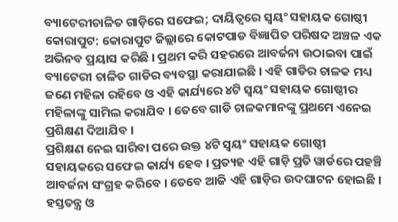ବ୍ୟାଟେରୀଚାଳିତ ଗାଡ଼ିରେ ସଫେଇ; ଦାୟିତ୍ୱରେ ସ୍ୱୟଂ ସହାୟକ ଗୋଷ୍ଠୀ
କୋରାପୁଟ: କୋରାପୁଟ ଜିଲ୍ଲାରେ କୋଟପାଡ ବିଜ୍ଞାପିତ ପରିଷଦ ଅଞ୍ଚଳ ଏକ ଅଭିନବ ପ୍ରୟାସ କରିଛି । ପ୍ରଥମ କରି ସହରରେ ଆବର୍ଜନା ଉଠାଇବା ପାଇଁ ବ୍ୟାଟେରୀ ଚାଳିତ ଗାଡିର ବ୍ୟବସ୍ଥା କରାଯାଇଛି । ଏହି ଗାଡିର ଚାଳକ ମଧ୍ୟ ଜଣେ ମହିଳା ରହିବେ ଓ ଏହି କାର୍ଯ୍ୟରେ ୪ଟି ସ୍ୱୟଂ ସହାୟକ ଗୋଷ୍ଠୀର ମହିଳାଙ୍କୁ ସାମିଲ କରାଯିବ । ତେବେ ଗାଡି ଚାଳକମାନଙ୍କୁ ପ୍ରଥମେ ଏନେଇ ପ୍ରଶିକ୍ଷଣ ଦିଆଯିବ ।
ପ୍ରଶିକ୍ଷଣ ନେଇ ସାରିବା ପରେ ଉକ୍ତ ୪ଟି ସ୍ୱୟଂ ସହାୟକ ଗୋଷ୍ଠୀ ସହାୟକରେ ସଫେଇ କାର୍ଯ୍ୟ ହେବ । ପ୍ରତ୍ୟହ ଏହି ଗାଡ଼ି ପ୍ରତି ୱାର୍ଡରେ ପହଞ୍ଚି ଆବର୍ଜନା ସଂଗ୍ରହ କରିବେ । ତେବେ ଆଜି ଏହି ଗାଡ଼ିର ଉଦଘାଟନ ହୋଇଛି । ହସ୍ତତନ୍ତ୍ର ଓ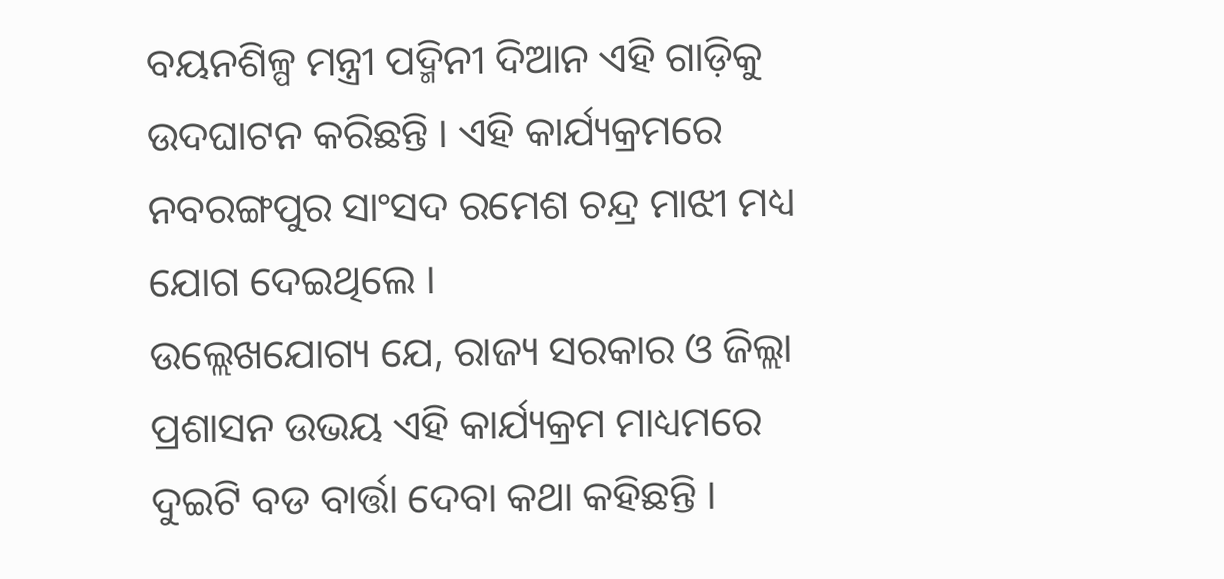ବୟନଶିଳ୍ପ ମନ୍ତ୍ରୀ ପଦ୍ମିନୀ ଦିଆନ ଏହି ଗାଡ଼ିକୁ ଉଦଘାଟନ କରିଛନ୍ତି । ଏହି କାର୍ଯ୍ୟକ୍ରମରେ ନବରଙ୍ଗପୁର ସାଂସଦ ରମେଶ ଚନ୍ଦ୍ର ମାଝୀ ମଧ୍ୟ ଯୋଗ ଦେଇଥିଲେ ।
ଉଲ୍ଲେଖଯୋଗ୍ୟ ଯେ, ରାଜ୍ୟ ସରକାର ଓ ଜିଲ୍ଲା ପ୍ରଶାସନ ଉଭୟ ଏହି କାର୍ଯ୍ୟକ୍ରମ ମାଧ୍ୟମରେ ଦୁଇଟି ବଡ ବାର୍ତ୍ତା ଦେବା କଥା କହିଛନ୍ତି ।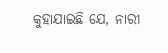କୁହାଯାଇଛି ଯେ, ନାରୀ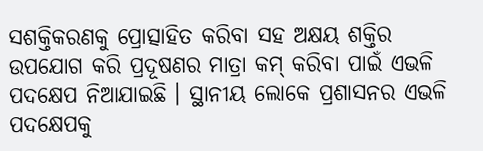ସଶକ୍ତିକରଣକୁ ପ୍ରୋତ୍ସାହିତ କରିବା ସହ ଅକ୍ଷୟ ଶକ୍ତିର ଉପଯୋଗ କରି ପ୍ରଦୂଷଣର ମାତ୍ରା କମ୍ କରିବା ପାଇଁ ଏଭଳି ପଦକ୍ଷେପ ନିଆଯାଇଛି । ସ୍ଥାନୀୟ ଲୋକେ ପ୍ରଶାସନର ଏଭଳି ପଦକ୍ଷେପକୁ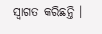ସ୍ୱାଗତ କରିଛନ୍ତି ।